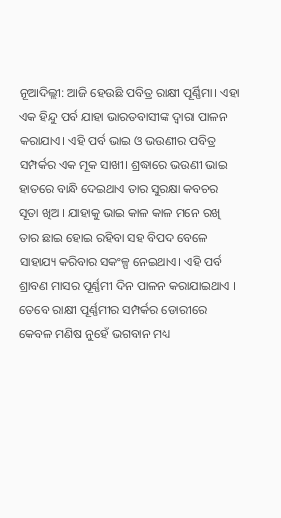ନୂଆଦିଲ୍ଲୀ: ଆଜି ହେଉଛି ପବିତ୍ର ରାକ୍ଷୀ ପୂର୍ଣ୍ଣିମା। ଏହା ଏକ ହିନ୍ଦୁ ପର୍ବ ଯାହା ଭାରତବାସୀଙ୍କ ଦ୍ବାରା ପାଳନ କରାଯାଏ। ଏହି ପର୍ବ ଭାଇ ଓ ଭଉଣୀର ପବିତ୍ର ସମ୍ପର୍କର ଏକ ମୂକ ସାଖୀ। ଶ୍ରଦ୍ଧାରେ ଭଉଣୀ ଭାଇ ହାତରେ ବାନ୍ଧି ଦେଇଥାଏ ତାର ସୁରକ୍ଷା କବଚର ସୂତା ଖିଅ । ଯାହାକୁ ଭାଇ କାଳ କାଳ ମନେ ରଖି ତାର ଛାଇ ହୋଇ ରହିବା ସହ ବିପଦ ବେଳେ ସାହାଯ୍ୟ କରିବାର ସକଂଳ୍ପ ନେଇଥାଏ। ଏହି ପର୍ବ ଶ୍ରାବଣ ମାସର ପୂର୍ଣ୍ଣମୀ ଦିନ ପାଳନ କରାଯାଇଥାଏ ।
ତେବେ ରାକ୍ଷୀ ପୂର୍ଣ୍ଣମୀର ସମ୍ପର୍କର ଡୋରୀରେ କେବଳ ମଣିଷ ନୁହେଁ ଭଗବାନ ମଧ୍ୟ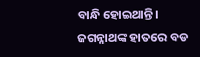ବାନ୍ଧି ହୋଇଥାନ୍ତି। ଜଗନ୍ନାଥଙ୍କ ହାତରେ ବଡ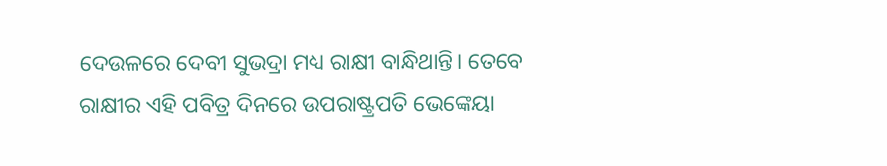ଦେଉଳରେ ଦେବୀ ସୁଭଦ୍ରା ମଧ୍ୟ ରାକ୍ଷୀ ବାନ୍ଧିଥାନ୍ତି। ତେବେ ରାକ୍ଷୀର ଏହି ପବିତ୍ର ଦିନରେ ଉପରାଷ୍ଟ୍ରପତି ଭେଙ୍କେୟା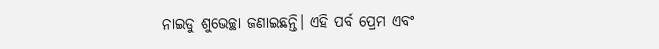ନାଇଡୁ ଶୁଭେଚ୍ଛା ଜଣାଇଛନ୍ତି। ଏହି ପର୍ବ ପ୍ରେମ ଏବଂ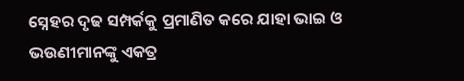ସ୍ନେହର ଦୃଢ ସମ୍ପର୍କକୁ ପ୍ରମାଣିତ କରେ ଯାହା ଭାଇ ଓ ଭଉଣୀମାନଙ୍କୁ ଏକତ୍ର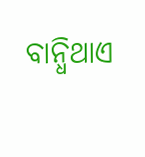ବାନ୍ଧିଥାଏ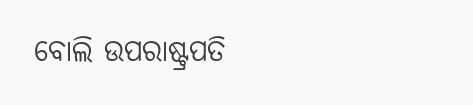ବୋଲି ଉପରାଷ୍ଟ୍ରପତି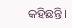କହିଛନ୍ତି।